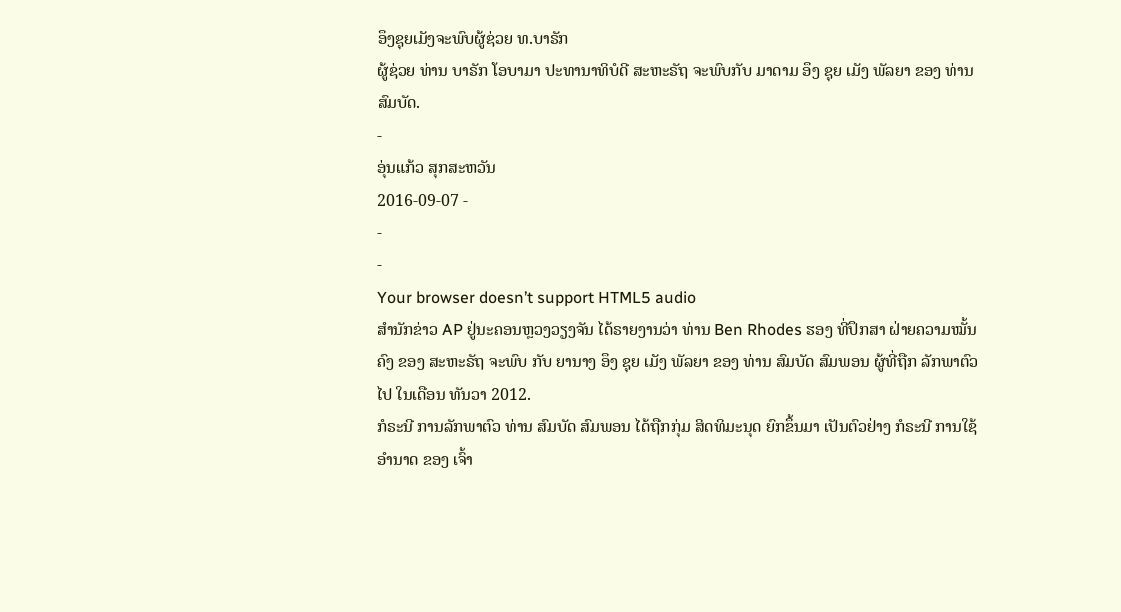ອຶງຊຸຍເມັງຈະພົບຜູ້ຊ່ວຍ ທ.ບາຣັກ
ຜູ້ຊ່ວຍ ທ່ານ ບາຣັກ ໂອບາມາ ປະທານາທິບໍດີ ສະຫະຣັຖ ຈະພົບກັບ ມາດາມ ອຶງ ຊຸຍ ເມັງ ພັລຍາ ຂອງ ທ່ານສົມບັດ.
-
ອຸ່ນແກ້ວ ສຸກສະຫວັນ
2016-09-07 -
-
-
Your browser doesn’t support HTML5 audio
ສຳນັກຂ່າວ AP ຢູ່ນະຄອນຫຼວງວຽງຈັນ ໄດ້ຣາຍງານວ່າ ທ່ານ Ben Rhodes ຮອງ ທີ່ປຶກສາ ຝ່າຍຄວາມໝັ້ນຄົງ ຂອງ ສະຫະຣັຖ ຈະພົບ ກັບ ຍານາງ ອຶງ ຊຸຍ ເມັງ ພັລຍາ ຂອງ ທ່ານ ສົມບັດ ສົມພອນ ຜູ້ທີ່ຖືກ ລັກພາຕົວໄປ ໃນເດືອນ ທັນວາ 2012.
ກໍຣະນີ ການລັກພາຕົວ ທ່ານ ສົມບັດ ສົມພອນ ໄດ້ຖືກກຸ່ມ ສິດທິມະນຸດ ຍົກຂຶ້ນມາ ເປັນຕົວຢ່າງ ກໍຣະນີ ການໃຊ້ອຳນາດ ຂອງ ເຈົ້າ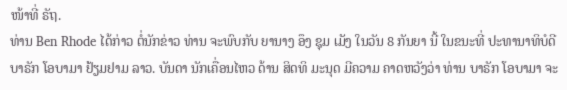ໜ້າທີ່ ຣັຖ.
ທ່ານ Ben Rhode ໄດ້ກ່າວ ຕໍ່ນັກຂ່າວ ທ່ານ ຈະພົບກັບ ຍານາງ ອຶງ ຊຸມ ເມັງ ໃນວັນ 8 ກັນຍາ ນີ້ ໃນຂນະທີ່ ປະທານາທິບໍດີ ບາຣັກ ໂອບາມາ ຢ້ຽມຢາມ ລາວ. ບັນດາ ນັກເຄື່ອນໄຫວ ດ້ານ ສິດທິ ມະນຸດ ມີຄວາມ ຄາດຫວັງວ່າ ທ່ານ ບາຣັກ ໂອບາມາ ຈະ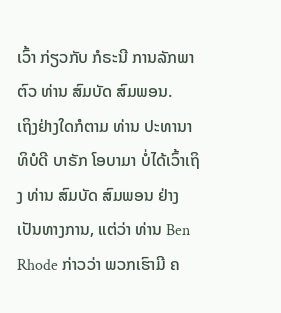ເວົ້າ ກ່ຽວກັບ ກໍຣະນີ ການລັກພາຕົວ ທ່ານ ສົມບັດ ສົມພອນ.
ເຖິງຢ່າງໃດກໍຕາມ ທ່ານ ປະທານາທິບໍດີ ບາຣັກ ໂອບາມາ ບໍ່ໄດ້ເວົ້າເຖິງ ທ່ານ ສົມບັດ ສົມພອນ ຢ່າງ ເປັນທາງການ, ແຕ່ວ່າ ທ່ານ Ben Rhode ກ່າວວ່າ ພວກເຮົາມີ ຄ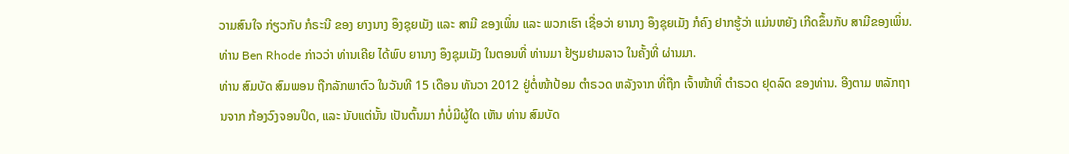ວາມສົນໃຈ ກ່ຽວກັບ ກໍຣະນີ ຂອງ ຍາງນາງ ອຶງຊຸຍເມັງ ແລະ ສາມີ ຂອງເພິ່ນ ແລະ ພວກເຮົາ ເຊື່ອວ່າ ຍານາງ ອຶງຊຸຍເມັງ ກໍຄົງ ຢາກຮູ້ວ່າ ແມ່ນຫຍັງ ເກີດຂຶ້ນກັບ ສາມີຂອງເພິ່ນ.
ທ່ານ Ben Rhode ກ່າວວ່າ ທ່ານເຄີຍ ໄດ້ພົບ ຍານາງ ອຶງຊຸມເມັງ ໃນຕອນທີ່ ທ່ານມາ ຢ້ຽມຢາມລາວ ໃນຄັ້ງທີ່ ຜ່ານມາ.
ທ່ານ ສົມບັດ ສົມພອນ ຖືກລັກພາຕົວ ໃນວັນທີ 15 ເດືອນ ທັນວາ 2012 ຢູ່ຕໍ່ໜ້າປ້ອມ ຕຳຣວດ ຫລັງຈາກ ທີ່ຖືກ ເຈົ້າໜ້າທີ່ ຕຳຣວດ ຢຸດລົດ ຂອງທ່ານ. ອີງຕາມ ຫລັກຖານຈາກ ກ້ອງວົງຈອນປິດ, ແລະ ນັບແຕ່ນັ້ນ ເປັນຕົ້ນມາ ກໍບໍ່ມີຜູ້ໃດ ເຫັນ ທ່ານ ສົມບັດ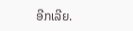ອີກເລີຍ.